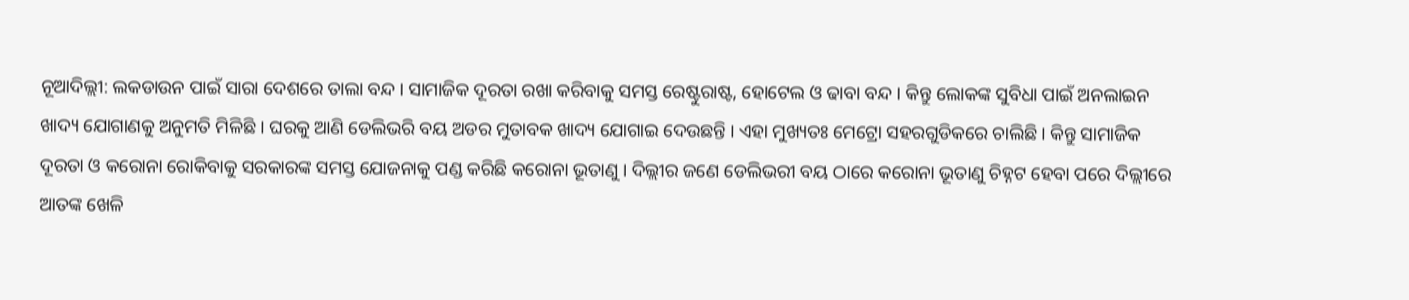ନୂଆଦିଲ୍ଲୀ: ଲକଡାଉନ ପାଇଁ ସାରା ଦେଶରେ ତାଲା ବନ୍ଦ । ସାମାଜିକ ଦୂରତା ରଖା କରିବାକୁ ସମସ୍ତ ରେଷ୍ଟୁରାଷ୍ଟ, ହୋଟେଲ ଓ ଢାବା ବନ୍ଦ । କିନ୍ତୁ ଲୋକଙ୍କ ସୁବିଧା ପାଇଁ ଅନଲାଇନ ଖାଦ୍ୟ ଯୋଗାଣକୁ ଅନୁମତି ମିଳିଛି । ଘରକୁ ଆଣି ଡେଲିଭରି ବୟ ଅଡର ମୁତାବକ ଖାଦ୍ୟ ଯୋଗାଇ ଦେଉଛନ୍ତି । ଏହା ମୁଖ୍ୟତଃ ମେଟ୍ରୋ ସହରଗୁଡିକରେ ଚାଲିଛି । କିନ୍ତୁ ସାମାଜିକ ଦୂରତା ଓ କରୋନା ରୋକିବାକୁ ସରକାରଙ୍କ ସମସ୍ତ ଯୋଜନାକୁ ପଣ୍ଡ କରିଛି କରୋନା ଭୂତାଣୁ । ଦିଲ୍ଲୀର ଜଣେ ଡେଲିଭରୀ ବୟ ଠାରେ କରୋନା ଭୂତାଣୁ ଚିହ୍ନଟ ହେବା ପରେ ଦିଲ୍ଲୀରେ ଆତଙ୍କ ଖେଳି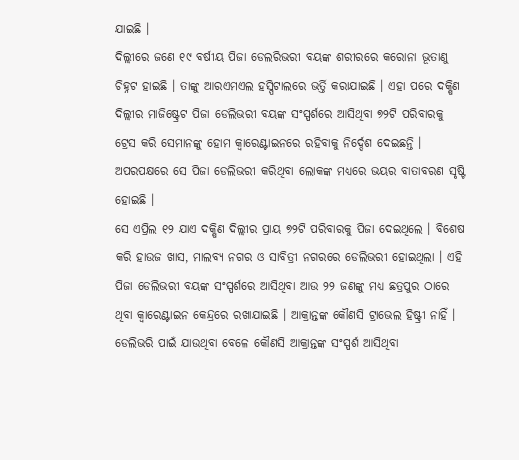ଯାଇଛି ।
ଦିଲ୍ଲୀରେ ଜଣେ ୧୯ ବର୍ଷୀୟ ପିଜା ଡେଲରିଭରୀ ବୟଙ୍କ ଶରୀରରେ କରୋନା ଭୂତାଣୁ ଚିହ୍ନଟ ହାଇଛି । ତାଙ୍କୁ ଆରଏମଏଲ ହସ୍ପିଟାଲରେ ଭର୍ତ୍ତି କରାଯାଇଛି । ଏହା ପରେ ଦକ୍ଷିଣ ଦିଲ୍ଲୀର ମାଜିଷ୍ଟ୍ରେଟ ପିଜା ଡେଲିଭରୀ ବୟଙ୍କ ସଂସ୍ପର୍ଶରେ ଆସିଥିବା ୭୨ଟି ପରିବାରକୁ ଟ୍ରେସ କରି ସେମାନଙ୍କୁ ହୋମ କ୍ୱାରେଣ୍ଟାଇନରେ ରହିବାକୁ ନିର୍ଦ୍ଦେଶ ଦେଇଛନ୍ତି । ଅପରପକ୍ଷରେ ସେ ପିଜା ଡେଲିଭରୀ କରିଥିବା ଲୋକଙ୍କ ମଧ୍ୟରେ ଭୟର ବାତାବରଣ ସୃଷ୍ଟି ହୋଇଛି ।
ସେ ଏପ୍ରିଲ ୧୨ ଯାଏ ଦକ୍ଷିଣ ଦିଲ୍ଲୀର ପ୍ରାୟ ୭୨ଟି ପରିବାରକୁ ପିଜା ଦେଇଥିଲେ । ବିଶେଷ କରି ହାଉଜ ଖାସ, ମାଲବ୍ୟ ନଗର ଓ ସାବିତ୍ରୀ ନଗରରେ ଡେଲିଭରୀ ହୋଇଥିଲା । ଏହି ପିଜା ଡେଲିଭରୀ ବୟଙ୍କ ସଂସ୍ପର୍ଶରେ ଆସିଥିବା ଆଉ ୨୨ ଜଣଙ୍କୁ ମଧ୍ୟ ଛତ୍ରପୁର ଠାରେ ଥିବା କ୍ୱାରେଣ୍ଟାଇନ କେନ୍ଦ୍ରରେ ରଖାଯାଇଛି । ଆକ୍ରାନ୍ତଙ୍କ କୌଣସି ଟ୍ରାଭେଲ ହିଷ୍ଟ୍ରୀ ନାହିଁ । ଡେଲିଭରି ପାଇଁ ଯାଉଥିବା ବେଳେ କୌଣସି ଆକ୍ରାନ୍ତଙ୍କ ସଂସ୍ପର୍ଶ ଆସିଥିବା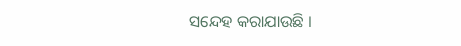ସନ୍ଦେହ କରାଯାଉଛି ।